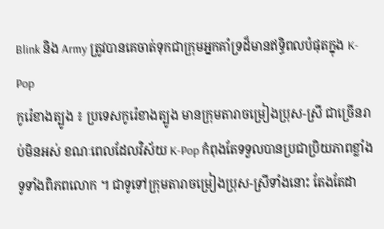Blink និង Army ត្រូវបានគេចាត់ទុកជាក្រុមអ្នកគាំទ្រដ៏មានឥទ្ធិពលបំផុតក្នុង K-Pop
កូរ៉េខាងត្បូង ៖ ប្រទេសកូរ៉េខាងត្បូង មានក្រុមតារាចម្រៀងប្រុស-ស្រី ជាច្រើនរាប់មិនអស់ ខណៈពេលដែលវិស័យ K-Pop កំពុងតែទទួលបានប្រជាប្រិយភាពខ្លាំងទូទាំងពិភពលោក ។ ជាទូទៅក្រុមតារាចម្រៀងប្រុស-ស្រីទាំងនោះ តែងតែដា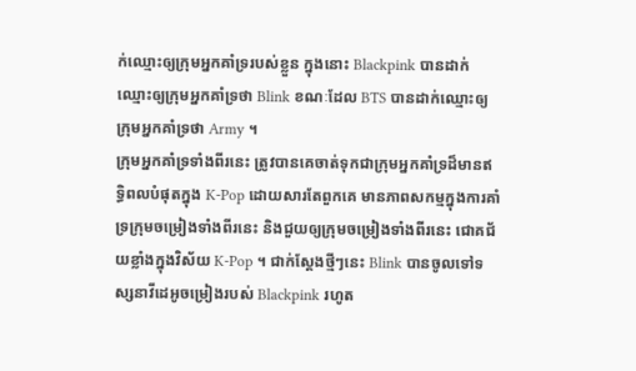ក់ឈ្មោះឲ្យក្រុមអ្នកគាំទ្ររបស់ខ្លួន ក្នុងនោះ Blackpink បានដាក់ឈ្មោះឲ្យក្រុមអ្នកគាំទ្រថា Blink ខណៈដែល BTS បានដាក់ឈ្មោះឲ្យក្រុមអ្នកគាំទ្រថា Army ។
ក្រុមអ្នកគាំទ្រទាំងពីរនេះ ត្រូវបានគេចាត់ទុកជាក្រុមអ្នកគាំទ្រដ៏មានឥទ្ធិពលបំផុតក្នុង K-Pop ដោយសារតែពួកគេ មានភាពសកម្មក្នុងការគាំទ្រក្រុមចម្រៀងទាំងពីរនេះ និងជួយឲ្យក្រុមចម្រៀងទាំងពីរនេះ ជោគជ័យខ្លាំងក្នុងវិស័យ K-Pop ។ ជាក់ស្តែងថ្មីៗនេះ Blink បានចូលទៅទស្សនាវីដេអូចម្រៀងរបស់ Blackpink រហូត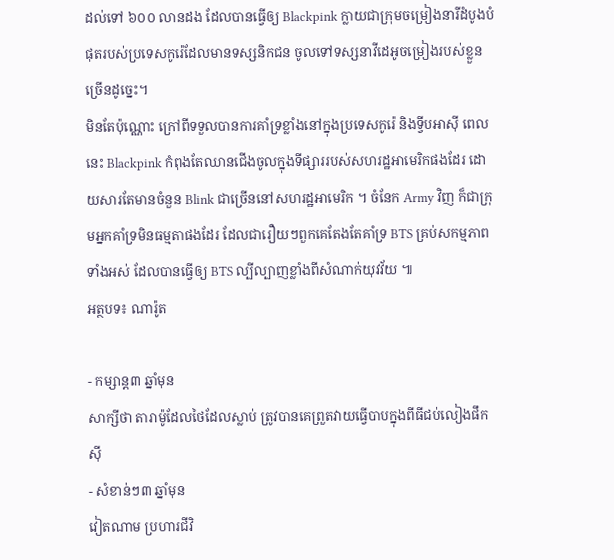ដល់ទៅ ៦០០ លានដង ដែលបានធ្វើឲ្យ Blackpink ក្លាយជាក្រុមចម្រៀងនារីដំបូងបំផុតរបស់ប្រទេសកូរ៉េដែលមានទស្សនិកជន ចូលទៅទស្សនាវីដេអូចម្រៀងរបស់ខ្លួនច្រើនដូច្នេះ។
មិនតែប៉ុណ្ណោះ ក្រៅពីទទួលបានការគាំទ្រខ្លាំងនៅក្នុងប្រទេសកូរ៉េ និងទ្វីបអាស៊ី ពេលនេះ Blackpink កំពុងតែឈានជើងចូលក្នុងទីផ្សាររបស់សហរដ្ឋអាមេរិកផងដែរ ដោយសារតែមានចំនួន Blink ជាច្រើននៅសហរដ្ឋអាមេរិក ។ ចំនែក Army វិញ ក៏ជាក្រុមអ្នកគាំទ្រមិនធម្មតាផងដែរ ដែលជារឿយៗពួកគេតែងតែគាំទ្រ BTS គ្រប់សកម្មភាពទាំងអស់ ដែលបានធ្វើឲ្យ BTS ល្បីល្បាញខ្លាំងពីសំណាក់យុវវ័យ ៕
អត្ថបទ៖ ណារ៉ូត

- កម្សាន្ត៣ ឆ្នាំមុន
សាក្សីថា តារាម៉ូដែលថៃដែលស្លាប់ ត្រូវបានគេព្រួតវាយធ្វើបាបក្នុងពីធីជប់លៀងផឹកស៊ី
- សំខាន់ៗ៣ ឆ្នាំមុន
វៀតណាម ប្រហារជីវិ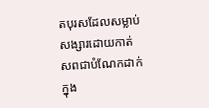តបុរសដែលសម្លាប់សង្សារដោយកាត់សពជាបំណែកដាក់ក្នុង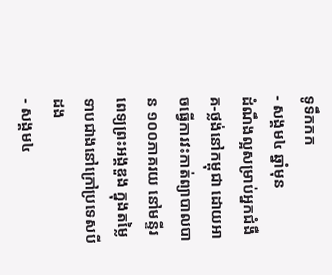ទូទឹកកក
- សង្គម៤ ឆ្នាំមុន
ដំណឹងល្អសម្រាប់អ្នកជំងឺគ-ថ្លង់នៅកម្ពុជា ដោយអាចធ្វើការវះកាត់ព្យាបាលបាន ១០០ភាគរយ នៅមន្ទីរពេទ្យព្រះអង្គឌួង ក្នុងតម្លៃទាបជាងនៅក្រៅប្រទេសបីដង
- សង្គម៤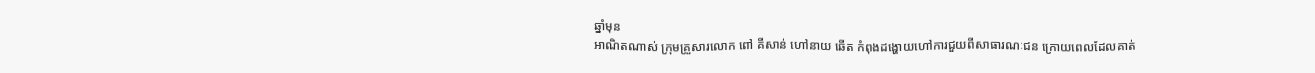ឆ្នាំមុន
អាណិតណាស់ ក្រុមគ្រួសារលោក ពៅ គីសាន់ ហៅនាយ ឆើត កំពុងដង្ហោយហៅការជួយពីសាធារណៈជន ក្រោយពេលដែលគាត់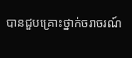បានជួបគ្រោះថ្នាក់ចរាចរណ៍